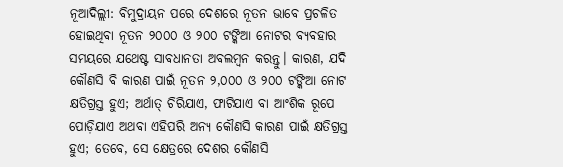ନୂଆଦିଲ୍ଲୀ: ବିମୁଦ୍ରାୟନ ପରେ ଦେଶରେ ନୂତନ ଭାବେ ପ୍ରଚଳିତ ହୋଇଥିବା ନୂତନ ୨୦୦୦ ଓ ୨୦୦ ଟଙ୍କିଆ ନୋଟର ବ୍ୟବହାର ସମୟରେ ଯଥେଷ୍ଟ ସାବଧାନତା ଅବଲମ୍ବନ କରନ୍ତୁ। କାରଣ, ଯଦି କୌଣସି ବି କାରଣ ପାଇଁ ନୂତନ ୨,୦୦୦ ଓ ୨୦୦ ଟଙ୍କିଆ ନୋଟ କ୍ଷତିଗ୍ରସ୍ତ ହୁଏ; ଅର୍ଥାତ୍ ଚିରିଯାଏ, ଫାଟିଯାଏ ବା ଆଂଶିକ ରୂପେ ପୋଡ଼ିଯାଏ ଅଥବା ଏହିପରି ଅନ୍ୟ କୌଣସି କାରଣ ପାଇଁ କ୍ଷତିଗ୍ରସ୍ତ ହୁଏ; ତେବେ, ସେ କ୍ଷେତ୍ରରେ ଦେଶର କୌଣସି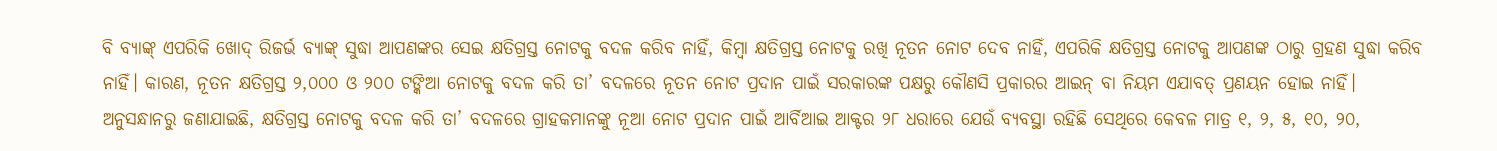ବି ବ୍ୟାଙ୍କ୍ ଏପରିକି ଖୋଦ୍ ରିଜର୍ଭ ବ୍ୟାଙ୍କ୍ ସୁଦ୍ଧା ଆପଣଙ୍କର ସେଇ କ୍ଷତିଗ୍ରସ୍ତ ନୋଟକୁ ବଦଳ କରିବ ନାହିଁ, କିମ୍ବା କ୍ଷତିଗ୍ରସ୍ତ ନୋଟକୁ ରଖି ନୂତନ ନୋଟ ଦେବ ନାହିଁ, ଏପରିକି କ୍ଷତିଗ୍ରସ୍ତ ନୋଟକୁ ଆପଣଙ୍କ ଠାରୁ ଗ୍ରହଣ ସୁଦ୍ଧା କରିବ ନାହିଁ। କାରଣ, ନୂତନ କ୍ଷତିଗ୍ରସ୍ତ ୨,୦୦୦ ଓ ୨୦୦ ଟଙ୍କିଆ ନୋଟକୁ ବଦଳ କରି ତା’ ବଦଳରେ ନୂତନ ନୋଟ ପ୍ରଦାନ ପାଇଁ ସରକାରଙ୍କ ପକ୍ଷରୁ କୌଣସି ପ୍ରକାରର ଆଇନ୍ ବା ନିୟମ ଏଯାବତ୍ ପ୍ରଣୟନ ହୋଇ ନାହିଁ।
ଅନୁସନ୍ଧାନରୁ ଜଣାଯାଇଛି, କ୍ଷତିଗ୍ରସ୍ତ ନୋଟକୁ ବଦଳ କରି ତା’ ବଦଳରେ ଗ୍ରାହକମାନଙ୍କୁ ନୂଆ ନୋଟ ପ୍ରଦାନ ପାଇଁ ଆର୍ବିଆଇ ଆକ୍ଟର ୨୮ ଧରାରେ ଯେଉଁ ବ୍ୟବସ୍ଥା ରହିଛି ସେଥିରେ କେବଳ ମାତ୍ର ୧, ୨, ୫, ୧୦, ୨୦,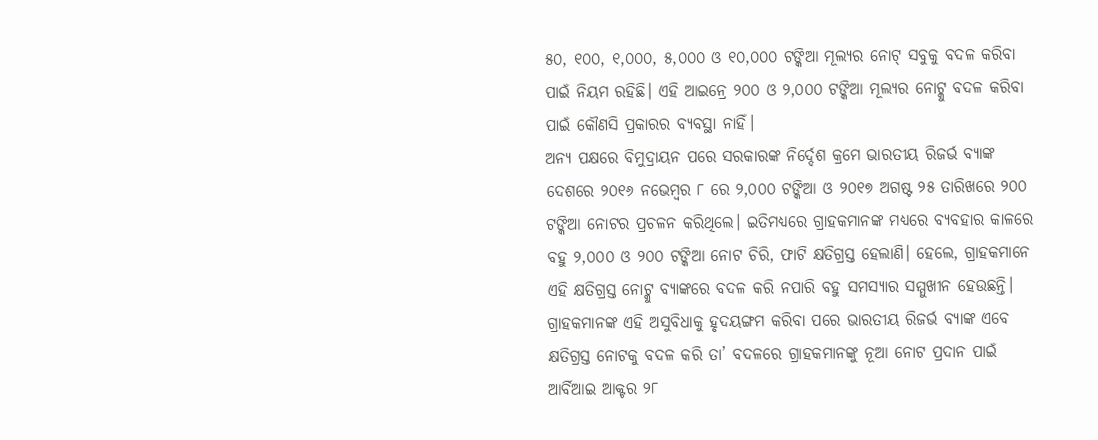୫୦, ୧୦୦, ୧,୦୦୦, ୫,୦୦୦ ଓ ୧୦,୦୦୦ ଟଙ୍କିଆ ମୂଲ୍ୟର ନୋଟ୍ ସବୁକୁ ବଦଳ କରିବା ପାଇଁ ନିୟମ ରହିଛି। ଏହି ଆଇନ୍ରେ ୨୦୦ ଓ ୨,୦୦୦ ଟଙ୍କିଆ ମୂଲ୍ୟର ନୋଟ୍କୁ ବଦଳ କରିବା ପାଇଁ କୌଣସି ପ୍ରକାରର ବ୍ୟବସ୍ଥା ନାହିଁ।
ଅନ୍ୟ ପକ୍ଷରେ ବିମୁଦ୍ରାୟନ ପରେ ସରକାରଙ୍କ ନିର୍ଦ୍ଦେଶ କ୍ରମେ ଭାରତୀୟ ରିଜର୍ଭ ବ୍ୟାଙ୍କ ଦେଶରେ ୨୦୧୬ ନଭେମ୍ବର ୮ ରେ ୨,୦୦୦ ଟଙ୍କିଆ ଓ ୨୦୧୭ ଅଗଷ୍ଟ ୨୫ ତାରିଖରେ ୨୦୦ ଟଙ୍କିଆ ନୋଟର ପ୍ରଚଳନ କରିଥିଲେ। ଇତିମଧ୍ୟରେ ଗ୍ରାହକମାନଙ୍କ ମଧ୍ୟରେ ବ୍ୟବହାର କାଳରେ ବହୁ ୨,୦୦୦ ଓ ୨୦୦ ଟଙ୍କିଆ ନୋଟ ଚିରି, ଫାଟି କ୍ଷତିଗ୍ରସ୍ତ ହେଲାଣି। ହେଲେ, ଗ୍ରାହକମାନେ ଏହି କ୍ଷତିଗ୍ରସ୍ତ ନୋଟ୍କୁ ବ୍ୟାଙ୍କରେ ବଦଳ କରି ନପାରି ବହୁ ସମସ୍ୟାର ସମ୍ମୁଖୀନ ହେଉଛନ୍ତି। ଗ୍ରାହକମାନଙ୍କ ଏହି ଅସୁବିଧାକୁ ହୃଦୟଙ୍ଗମ କରିବା ପରେ ଭାରତୀୟ ରିଜର୍ଭ ବ୍ୟାଙ୍କ ଏବେ କ୍ଷତିଗ୍ରସ୍ତ ନୋଟକୁ ବଦଳ କରି ତା’ ବଦଳରେ ଗ୍ରାହକମାନଙ୍କୁ ନୂଆ ନୋଟ ପ୍ରଦାନ ପାଇଁ ଆର୍ବିଆଇ ଆକ୍ଟର ୨୮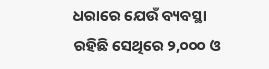ଧରାରେ ଯେଉଁ ବ୍ୟବସ୍ଥା ରହିଛି ସେଥିରେ ୨,୦୦୦ ଓ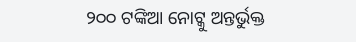୨୦୦ ଟଙ୍କିଆ ନୋଟ୍କୁ ଅନ୍ତର୍ଭୁକ୍ତ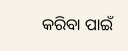କରିବା ପାଇଁ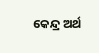କେନ୍ଦ୍ର ଅର୍ଥ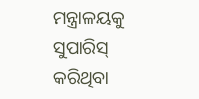ମନ୍ତ୍ରାଳୟକୁ ସୁପାରିସ୍ କରିଥିବା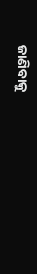ଜାଣିବାକୁ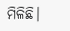ମିଳିଛି।